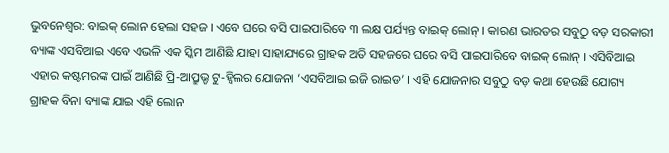ଭୁବନେଶ୍ୱର: ବାଇକ୍ ଲୋନ ହେଲା ସହଜ । ଏବେ ଘରେ ବସି ପାଇପାରିବେ ୩ ଲକ୍ଷ ପର୍ଯ୍ୟନ୍ତ ବାଇକ୍ ଲୋନ୍ । କାରଣ ଭାରତର ସବୁଠୁ ବଡ଼ ସରକାରୀ ବ୍ୟାଙ୍କ ଏସବିଆଇ ଏବେ ଏଭଳି ଏକ ସ୍କିମ ଆଣିଛି ଯାହା ସାହାଯ୍ୟରେ ଗ୍ରାହକ ଅତି ସହଜରେ ଘରେ ବସି ପାଇପାରିବେ ବାଇକ୍ ଲୋନ୍ । ଏସିବିଆଇ ଏହାର କଷ୍ଟମରଙ୍କ ପାଇଁ ଆଣିଛି ପ୍ରି-ଆପ୍ରୁଭ୍ଡ ଟୁ-ହ୍ୱିଲର ଯୋଜନା ‘ଏସବିଆଇ ଇଜି ରାଇଡ’ । ଏହି ଯୋଜନାର ସବୁଠୁ ବଡ଼ କଥା ହେଉଛି ଯୋଗ୍ୟ ଗ୍ରାହକ ବିନା ବ୍ୟାଙ୍କ ଯାଇ ଏହି ଲୋନ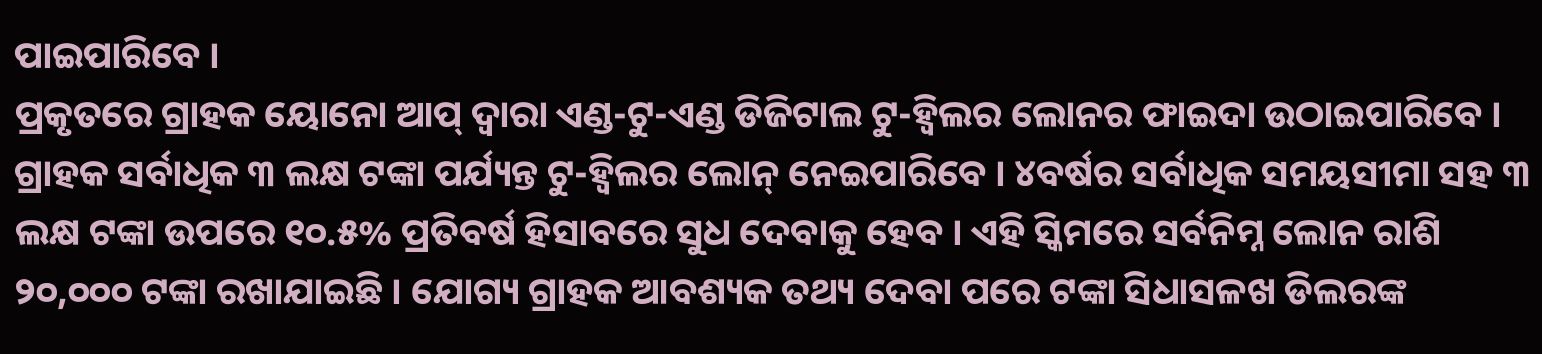ପାଇପାରିବେ ।
ପ୍ରକୃତରେ ଗ୍ରାହକ ୟୋନୋ ଆପ୍ ଦ୍ୱାରା ଏଣ୍ଡ-ଟୁ-ଏଣ୍ଡ ଡିଜିଟାଲ ଟୁ-ହ୍ୱିଲର ଲୋନର ଫାଇଦା ଉଠାଇପାରିବେ । ଗ୍ରାହକ ସର୍ବାଧିକ ୩ ଲକ୍ଷ ଟଙ୍କା ପର୍ଯ୍ୟନ୍ତ ଟୁ-ହ୍ୱିଲର ଲୋନ୍ ନେଇପାରିବେ । ୪ବର୍ଷର ସର୍ବାଧିକ ସମୟସୀମା ସହ ୩ ଲକ୍ଷ ଟଙ୍କା ଉପରେ ୧୦.୫% ପ୍ରତିବର୍ଷ ହିସାବରେ ସୁଧ ଦେବାକୁ ହେବ । ଏହି ସ୍କିମରେ ସର୍ବନିମ୍ନ ଲୋନ ରାଶି ୨୦,୦୦୦ ଟଙ୍କା ରଖାଯାଇଛି । ଯୋଗ୍ୟ ଗ୍ରାହକ ଆବଶ୍ୟକ ତଥ୍ୟ ଦେବା ପରେ ଟଙ୍କା ସିଧାସଳଖ ଡିଲରଙ୍କ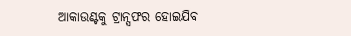ଆକାଉଣ୍ଟକୁ ଟ୍ରାନ୍ସଫର ହୋଇଯିବ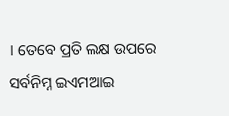। ତେବେ ପ୍ରତି ଲକ୍ଷ ଉପରେ ସର୍ବନିମ୍ନ ଇଏମଆଇ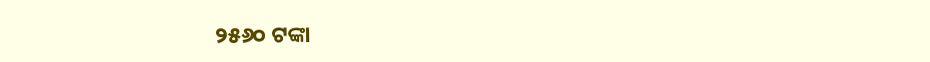୨୫୬୦ ଟଙ୍କା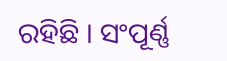ରହିଛି । ସଂପୂର୍ଣ୍ଣ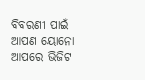ବିବରଣୀ ପାଇଁ ଆପଣ ୟୋନୋ ଆପରେ ଭିଜିଟ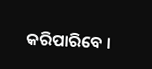କରିପାରିବେ ।